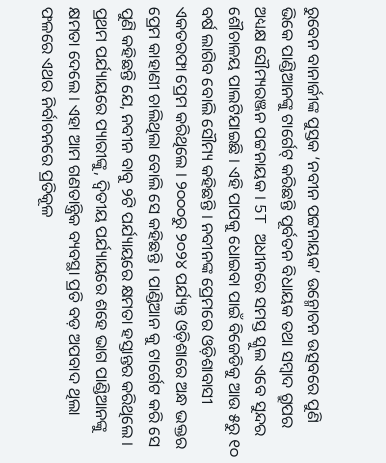ରୁବେନ ବାନାର୍ଜୀଙ୍କ ପୁସ୍ତକ ‘ନବୀନ ପଟ୍ଟନାୟକ’ ଉନ୍ମୋଚନ ଉତ୍ସବରେ ପୁଣି ଭିକେ ପାଣ୍ଡିଆନଙ୍କୁ ଟାର୍ଗେଟ୍ କରିଛନ୍ତି ପୂର୍ବତନ ବିଧାୟକ ତଥା ସମ୍ବାଦ ଗ୍ରୁପର ଅଧ୍ୟକ୍ଷ ସୌମ୍ୟରଞ୍ଜନ ପଟ୍ଟନାୟକ । 5T ଅଧୀନରେ ସମସ୍ତ ସ୍କୁଲ ଏବେ ସୁନ୍ଦର ଶୌଚାଳୟ ପାଲଟିଯାଇଛି । ଏହି ପାପକୁ ଧୋଇବା ପାଇଁ ବିଜେଡିକୁ ଆଉ ୫ରୁ ୧୦ ବର୍ଷ ଲାଗିବ ବୋଲି ସୌମ୍ୟ କହିଛନ୍ତି । ନବୀନଙ୍କ ପ୍ରେମରେ ଓଡ଼ିଶାବାସୀ ଏକତରଫା ପ୍ରେମ କରିଥିଲେ । ୨୦୦୦ରୁ ୨୦୨୪ ପର୍ଯ୍ୟନ୍ତ ଓଡ଼ିଶାରେ ଅନ୍ଧ ଭକ୍ତର ପ୍ରେମ କାହାଣୀ ଚାଲିଥିଲା ବୋଲି ସେ କହିଛନ୍ତି । ପାଣ୍ଡିଆନ କୁ ଟାର୍ଗେଟ କରି ସେ ପୁଣି କହିଛନ୍ତି ଯେ, ନବୀନ ବାବୁ ୨ଟି ପର୍ଯ୍ୟାୟରେ କ୍ଷମତା ହସ୍ତାନ୍ତର କରିଥିଲେ । ପ୍ରଥମ ପର୍ଯ୍ୟାୟରେ ପ୍ୟାରୀଙ୍କୁ, ଦ୍ଵିତୀୟ ପର୍ଯ୍ୟାୟରେ ଶହେ ଭାଗ ପାଣ୍ଡିଆନଙ୍କୁ କ୍ଷମତା ଦେଲେ । ଏହା ଆମ ଗଣତାନ୍ତ୍ରିକ ବ୍ୟବସ୍ଥା ପ୍ରତି ବଡ଼ ଅପବାଦ ଥିଲା ଫଳରେ ଏଥର ନିର୍ବାଚନରେ ପ୍ରତିକୂଳ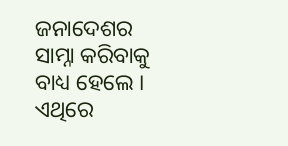ଜନାଦେଶର ସାମ୍ନା କରିବାକୁ ବାଧ୍ୟ ହେଲେ । ଏଥିରେ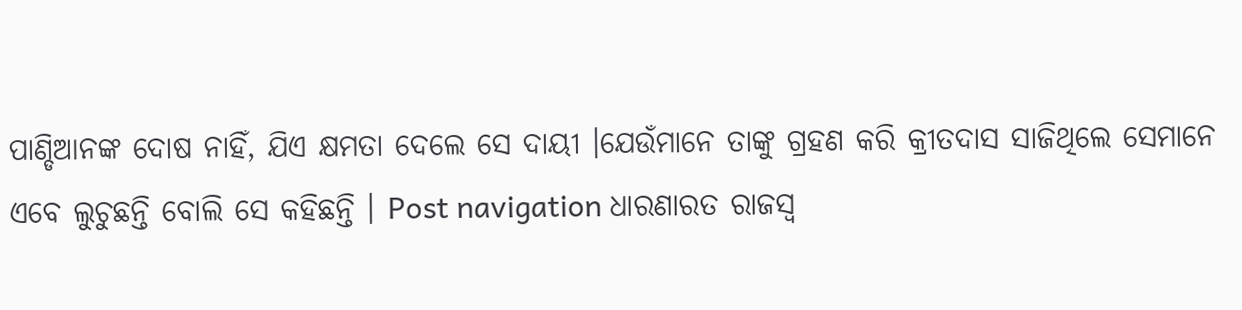ପାଣ୍ଡିଆନଙ୍କ ଦୋଷ ନାହିଁ, ଯିଏ କ୍ଷମତା ଦେଲେ ସେ ଦାୟୀ ।ଯେଉଁମାନେ ତାଙ୍କୁ ଗ୍ରହଣ କରି କ୍ରୀତଦାସ ସାଜିଥିଲେ ସେମାନେ ଏବେ ଲୁଚୁଛନ୍ତି ବୋଲି ସେ କହିଛନ୍ତି । Post navigation ଧାରଣାରତ ରାଜସ୍ଵ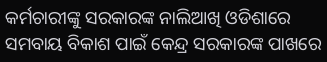କର୍ମଚାରୀଙ୍କୁ ସରକାରଙ୍କ ନାଲିଆଖି ଓଡିଶାରେ ସମବାୟ ବିକାଶ ପାଇଁ କେନ୍ଦ୍ର ସରକାରଙ୍କ ପାଖରେ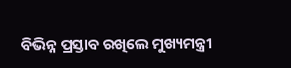ବିଭିନ୍ନ ପ୍ରସ୍ତାବ ରଖିଲେ ମୁଖ୍ୟମନ୍ତ୍ରୀ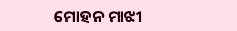ମୋହନ ମାଝୀ